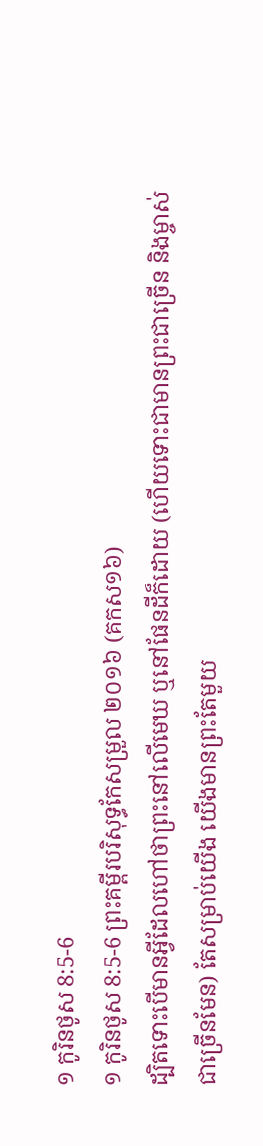១ កូរិនថូស 8:5-6
១ កូរិនថូស 8:5-6 ព្រះគម្ពីរបរិសុទ្ធកែសម្រួល ២០១៦ (គកស១៦)
ដ្បិតទោះបើមានអ្វីដែលហៅថាព្រះនៅលើមេឃ ឬនៅផែនដីក៏ដោយ (ហើយទោះជាមានព្រះជាច្រើន និងម្ចាស់ជាច្រើនមែន) តែសម្រាប់យើង យើងមានព្រះតែមួយ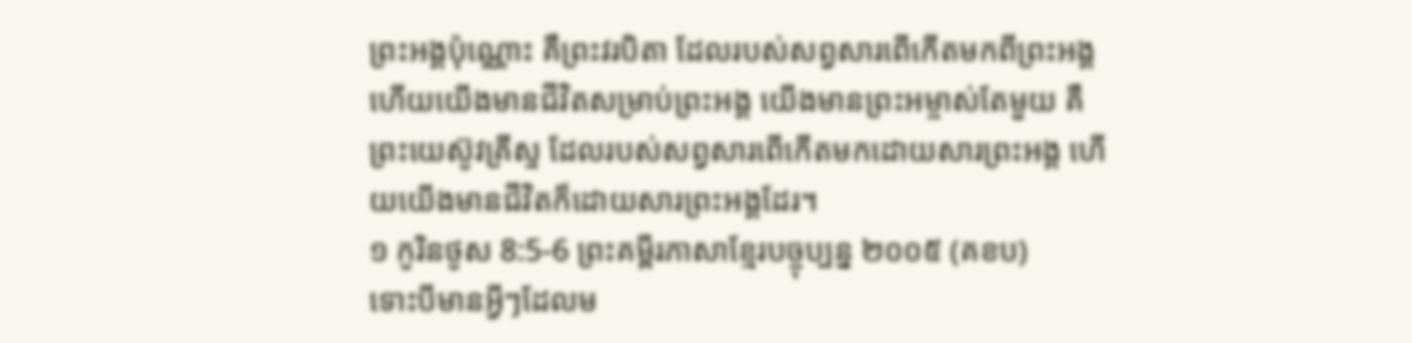ព្រះអង្គប៉ុណ្ណោះ គឺព្រះវរបិតា ដែលរបស់សព្វសារពើកើតមកពីព្រះអង្គ ហើយយើងមានជីវិតសម្រាប់ព្រះអង្គ យើងមានព្រះអម្ចាស់តែមួយ គឺព្រះយេស៊ូវគ្រីស្ទ ដែលរបស់សព្វសារពើកើតមកដោយសារព្រះអង្គ ហើយយើងមានជីវិតក៏ដោយសារព្រះអង្គដែរ។
១ កូរិនថូស 8:5-6 ព្រះគម្ពីរភាសាខ្មែរបច្ចុប្បន្ន ២០០៥ (គខប)
ទោះបីមានអ្វីៗដែលម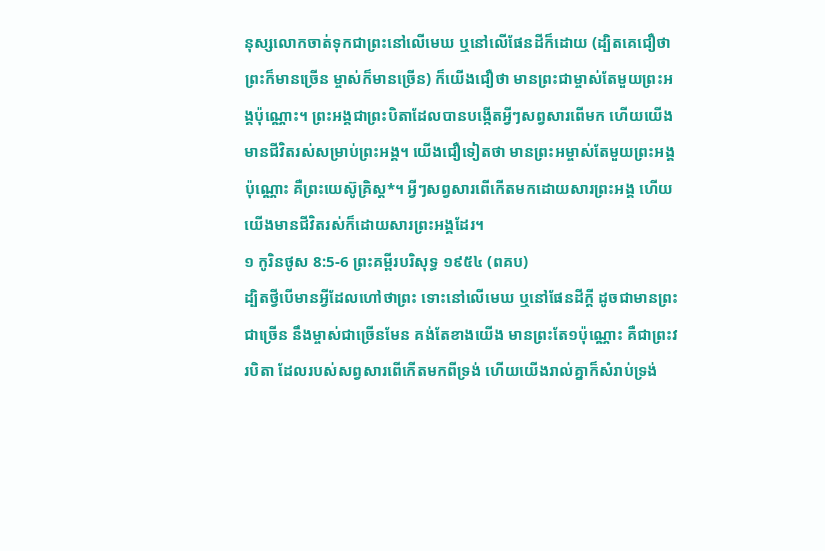នុស្សលោកចាត់ទុកជាព្រះនៅលើមេឃ ឬនៅលើផែនដីក៏ដោយ (ដ្បិតគេជឿថា ព្រះក៏មានច្រើន ម្ចាស់ក៏មានច្រើន) ក៏យើងជឿថា មានព្រះជាម្ចាស់តែមួយព្រះអង្គប៉ុណ្ណោះ។ ព្រះអង្គជាព្រះបិតាដែលបានបង្កើតអ្វីៗសព្វសារពើមក ហើយយើងមានជីវិតរស់សម្រាប់ព្រះអង្គ។ យើងជឿទៀតថា មានព្រះអម្ចាស់តែមួយព្រះអង្គប៉ុណ្ណោះ គឺព្រះយេស៊ូគ្រិស្ត*។ អ្វីៗសព្វសារពើកើតមកដោយសារព្រះអង្គ ហើយយើងមានជីវិតរស់ក៏ដោយសារព្រះអង្គដែរ។
១ កូរិនថូស 8:5-6 ព្រះគម្ពីរបរិសុទ្ធ ១៩៥៤ (ពគប)
ដ្បិតថ្វីបើមានអ្វីដែលហៅថាព្រះ ទោះនៅលើមេឃ ឬនៅផែនដីក្តី ដូចជាមានព្រះជាច្រើន នឹងម្ចាស់ជាច្រើនមែន គង់តែខាងយើង មានព្រះតែ១ប៉ុណ្ណោះ គឺជាព្រះវរបិតា ដែលរបស់សព្វសារពើកើតមកពីទ្រង់ ហើយយើងរាល់គ្នាក៏សំរាប់ទ្រង់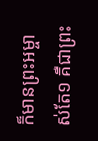ក៏មានព្រះអម្ចាស់តែ១ គឺជាព្រះ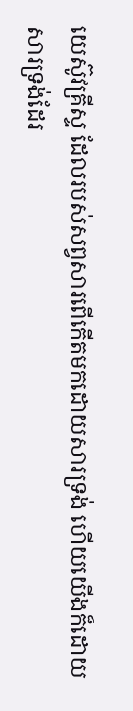យេស៊ូវគ្រីស្ទ ដែលរបស់សព្វសារពើកើតមកដោយសារទ្រង់ ហើយយើងក៏ដោយសារទ្រង់ដែរ